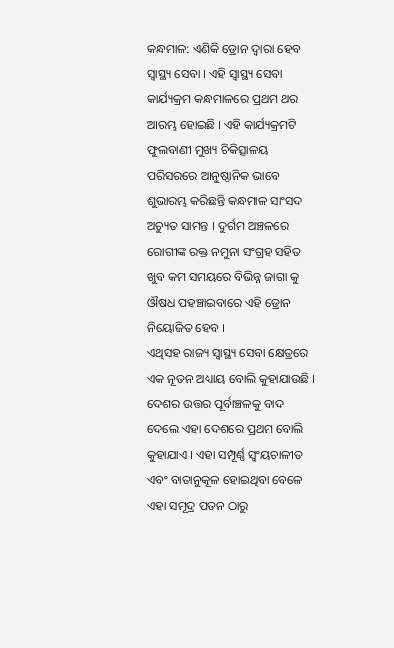କନ୍ଧମାଳ: ଏଣିକି ଡ୍ରୋନ ଦ୍ୱାରା ହେବ ସ୍ୱାସ୍ଥ୍ୟ ସେବା । ଏହି ସ୍ୱାସ୍ଥ୍ୟ ସେବା କାର୍ଯ୍ୟକ୍ରମ କନ୍ଧମାଳରେ ପ୍ରଥମ ଥର ଆରମ୍ଭ ହୋଇଛି । ଏହି କାର୍ଯ୍ୟକ୍ରମଟି ଫୁଲବାଣୀ ମୁଖ୍ୟ ଚିକିତ୍ସାଳୟ ପରିସରରେ ଆନୁଷ୍ଠାନିକ ଭାବେ ଶୁଭାରମ୍ଭ କରିଛନ୍ତି କନ୍ଧମାଳ ସାଂସଦ ଅଚ୍ୟୁତ ସାମନ୍ତ । ଦୁର୍ଗମ ଅଞ୍ଚଳରେ ରୋଗୀଙ୍କ ରକ୍ତ ନମୁନା ସଂଗ୍ରହ ସହିତ ଖୁବ କମ ସମୟରେ ବିଭିନ୍ନ ଜାଗା କୁ ଔଷଧ ପହଞ୍ଚାଇବାରେ ଏହି ଡ୍ରୋନ ନିୟୋଜିତ ହେବ ।
ଏଥିସହ ରାଜ୍ୟ ସ୍ୱାସ୍ଥ୍ୟ ସେବା କ୍ଷେତ୍ରରେ ଏକ ନୂତନ ଅଧ୍ୟାୟ ବୋଲି କୁହାଯାଉଛି । ଦେଶର ଉତ୍ତର ପୂର୍ବାଞ୍ଚଳକୁ ବାଦ ଦେଲେ ଏହା ଦେଶରେ ପ୍ରଥମ ବୋଲି କୁହାଯାଏ । ଏହା ସମ୍ପୂର୍ଣ୍ଣ ସ୍ୱଂୟଚାଳୀତ ଏବଂ ବାତାନୁକୂଳ ହୋଇଥିବା ବେଳେ ଏହା ସମୂଦ୍ର ପତନ ଠାରୁ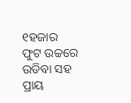୧ହଜାର ଫୁଟ ଉଚ୍ଚରେ ଉଡିବା ସହ ପ୍ରାୟ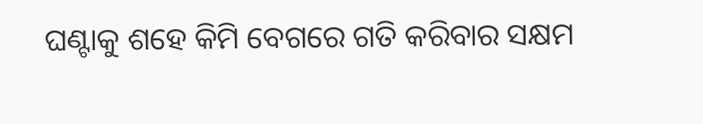ଘଣ୍ଟାକୁ ଶହେ କିମି ବେଗରେ ଗତି କରିବାର ସକ୍ଷମ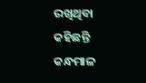ରଖିଥିବା କହିଛନ୍ତି କନ୍ଧମାଳ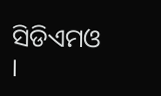ସିଡିଏମଓ ।